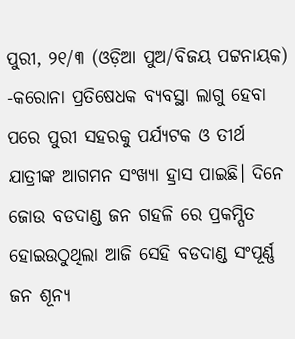ପୁରୀ, ୨୧/୩ (ଓଡ଼ିଆ ପୁଅ/ବିଜୟ ପଟ୍ଟନାୟକ) -କରୋନା ପ୍ରତିଷେଧକ ବ୍ୟବସ୍ଥା ଲାଗୁ ହେବା ପରେ ପୁରୀ ସହରକୁ ପର୍ଯ୍ୟଟକ ଓ ତୀର୍ଥ ଯାତ୍ରୀଙ୍କ ଆଗମନ ସଂଖ୍ୟା ହ୍ରାସ ପାଇଛି। ଦିନେ ଜୋଉ ବଡଦାଣ୍ଡ ଜନ ଗହଳି ରେ ପ୍ରକମ୍ପିତ ହୋଇଉଠୁଥିଲା ଆଜି ସେହି ବଡଦାଣ୍ଡ ସଂପୂର୍ଣ୍ଣ ଜନ ଶୂନ୍ୟ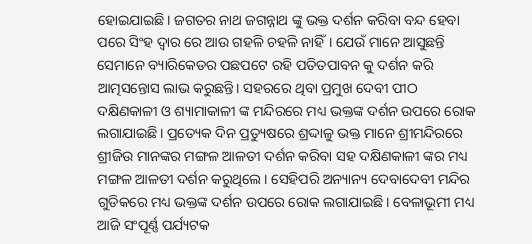ହୋଇଯାଇଛି। ଜଗତର ନାଥ ଜଗନ୍ନାଥ ଙ୍କୁ ଭକ୍ତ ଦର୍ଶନ କରିବା ବନ୍ଦ ହେବା ପରେ ସିଂହ ଦ୍ୱାର ରେ ଆଉ ଗହଳି ଚହଳି ନାହିଁ। ଯେଉଁ ମାନେ ଆସୁଛନ୍ତି ସେମାନେ ବ୍ୟାରିକେଡର ପଛପଟେ ରହି ପତିତପାବନ କୁ ଦର୍ଶନ କରି ଆତ୍ମସନ୍ତୋସ ଲାଭ କରୁଛନ୍ତି। ସହରରେ ଥିବା ପ୍ରମୁଖ ଦେବୀ ପୀଠ ଦକ୍ଷିଣକାଳୀ ଓ ଶ୍ୟାମାକାଳୀ ଙ୍କ ମନ୍ଦିରରେ ମଧ୍ୟ ଭକ୍ତଙ୍କ ଦର୍ଶନ ଉପରେ ରୋକ ଲଗାଯାଇଛି। ପ୍ରତ୍ୟେକ ଦିନ ପ୍ରତ୍ୟୁଷରେ ଶ୍ରଦ୍ଦାଳୁ ଭକ୍ତ ମାନେ ଶ୍ରୀମନ୍ଦିରରେ ଶ୍ରୀଜିଉ ମାନଙ୍କର ମଙ୍ଗଳ ଆଳତୀ ଦର୍ଶନ କରିବା ସହ ଦକ୍ଷିଣକାଳୀ ଙ୍କର ମଧ୍ୟ ମଙ୍ଗଳ ଆଳତୀ ଦର୍ଶନ କରୁଥିଲେ। ସେହିପରି ଅନ୍ୟାନ୍ୟ ଦେବାଦେବୀ ମନ୍ଦିର ଗୁଡିକରେ ମଧ୍ୟ ଭକ୍ତଙ୍କ ଦର୍ଶନ ଉପରେ ରୋକ ଲଗାଯାଇଛି। ବେଳାଭୂମୀ ମଧ୍ୟ ଆଜି ସଂପୂର୍ଣ୍ଣ ପର୍ଯ୍ୟଟକ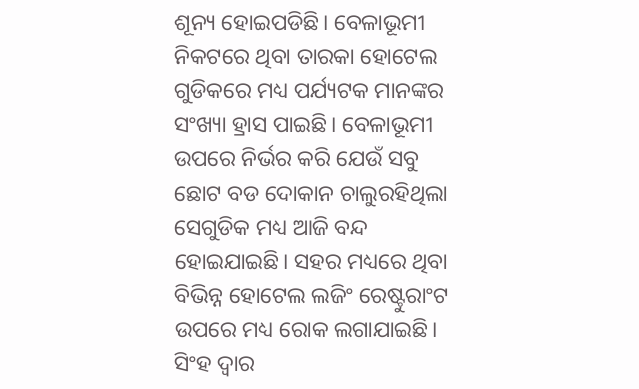ଶୂନ୍ୟ ହୋଇପଡିଛି। ବେଳାଭୂମୀ ନିକଟରେ ଥିବା ତାରକା ହୋଟେଲ ଗୁଡିକରେ ମଧ୍ୟ ପର୍ଯ୍ୟଟକ ମାନଙ୍କର ସଂଖ୍ୟା ହ୍ରାସ ପାଇଛି। ବେଳାଭୂମୀ ଉପରେ ନିର୍ଭର କରି ଯେଉଁ ସବୁ ଛୋଟ ବଡ ଦୋକାନ ଚାଲୁରହିଥିଲା ସେଗୁଡିକ ମଧ୍ୟ ଆଜି ବନ୍ଦ ହୋଇଯାଇଛି। ସହର ମଧ୍ୟରେ ଥିବା ବିଭିନ୍ନ ହୋଟେଲ ଲଜିଂ ରେଷ୍ଟୁରାଂଟ ଉପରେ ମଧ୍ୟ ରୋକ ଲଗାଯାଇଛି। ସିଂହ ଦ୍ୱାର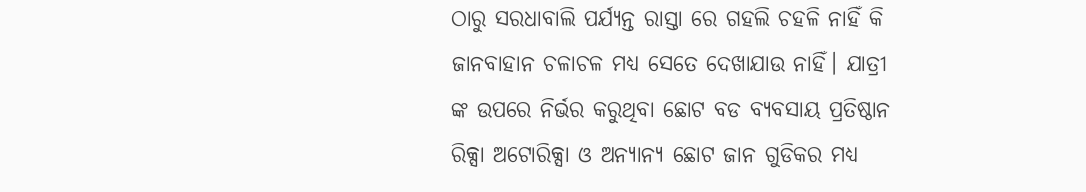ଠାରୁ ସରଧାବାଲି ପର୍ଯ୍ୟନ୍ତ ରାସ୍ତା ରେ ଗହଲି ଚହଳି ନାହିଁ କି ଜାନବାହାନ ଚଳାଚଳ ମଧ୍ୟ ସେତେ ଦେଖାଯାଉ ନାହିଁ। ଯାତ୍ରୀ ଙ୍କ ଉପରେ ନିର୍ଭର କରୁଥିବା ଛୋଟ ବଡ ବ୍ୟବସାୟ ପ୍ରତିଷ୍ଠାନ ରିକ୍ସା ଅଟୋରିକ୍ସା ଓ ଅନ୍ୟାନ୍ୟ ଛୋଟ ଜାନ ଗୁଡିକର ମଧ୍ୟ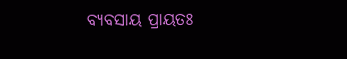ବ୍ୟବସାୟ ପ୍ରାୟତଃ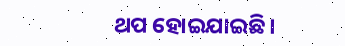ଥପ ହୋଇଯାଇଛି।